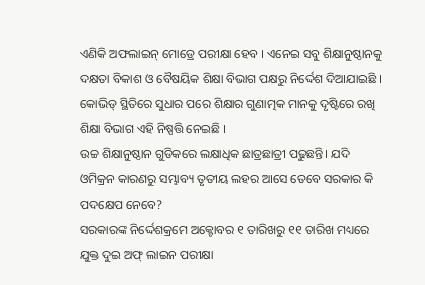ଏଣିକି ଅଫଲାଇନ୍ ମୋଡ୍ରେ ପରୀକ୍ଷା ହେବ । ଏନେଇ ସବୁ ଶିକ୍ଷାନୁଷ୍ଠାନକୁ ଦକ୍ଷତା ବିକାଶ ଓ ବୈଷୟିକ ଶିକ୍ଷା ବିଭାଗ ପକ୍ଷରୁ ନିର୍ଦ୍ଦେଶ ଦିଆଯାଇଛି । କୋଭିଡ୍ ସ୍ଥିତିରେ ସୁଧାର ପରେ ଶିକ୍ଷାର ଗୁଣାତ୍ମକ ମାନକୁ ଦୃଷ୍ଟିରେ ରଖି ଶିକ୍ଷା ବିଭାଗ ଏହି ନିଷ୍ପତ୍ତି ନେଇଛି ।
ଉଚ୍ଚ ଶିକ୍ଷାନୁଷ୍ଠାନ ଗୁଡିକରେ ଲକ୍ଷାଧିକ ଛାତ୍ରଛାତ୍ରୀ ପଢୁଛନ୍ତି। ଯଦି ଓମିକ୍ରନ କାରଣରୁ ସମ୍ଭାବ୍ୟ ତୃତୀୟ ଲହର ଆସେ ତେବେ ସରକାର କି ପଦକ୍ଷେପ ନେବେ?
ସରକାରଙ୍କ ନିର୍ଦ୍ଦେଶକ୍ରମେ ଅକ୍ଟୋବର ୧ ତାରିଖରୁ ୧୧ ତାରିଖ ମଧ୍ୟରେ ଯୁକ୍ତ ଦୁଇ ଅଫ୍ ଲାଇନ ପରୀକ୍ଷା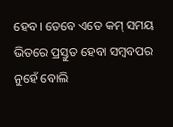ହେବ। ତେବେ ଏତେ କମ୍ ସମୟ ଭିତରେ ପ୍ରସ୍ତୁତ ହେବା ସମ୍ବବପର ନୁହେଁ ବୋଲି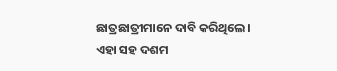ଛାତ୍ରଛାତ୍ରୀମାନେ ଦାବି କରିଥିଲେ। ଏହା ସହ ଦଶମ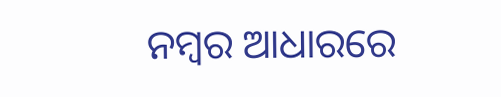ନମ୍ବର ଆଧାରରେ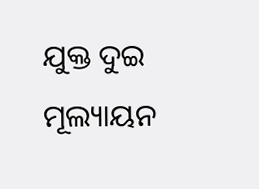ଯୁକ୍ତ ଦୁଇ ମୂଲ୍ୟାୟନ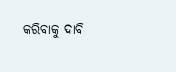କରିବାକୁ ଦାବି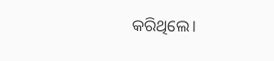କରିଥିଲେ।